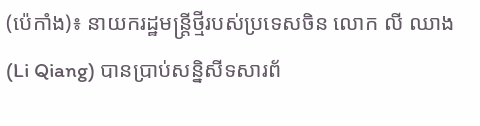(ប៉េកាំង)៖ នាយករដ្ឋមន្ត្រីថ្មីរបស់ប្រទេសចិន លោក លី ឈាង (Li Qiang) បានប្រាប់សន្និសីទសារព័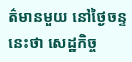ត៌មានមួយ នៅថ្ងៃចន្ទនេះថា សេដ្ឋកិច្ច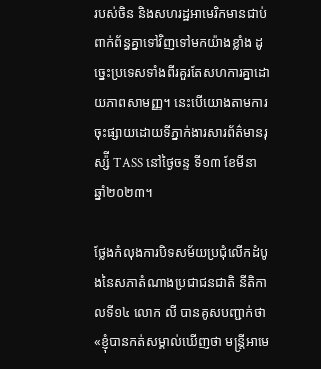របស់ចិន និងសហរដ្ឋអាមេរិកមានជាប់ពាក់ព័ន្ធគ្នាទៅវិញទៅមកយ៉ាងខ្លាំង ដូច្នេះប្រទេសទាំងពីរគួរតែសហការគ្នាដោយភាពសាមញ្ញ។ នេះបើយោងតាមការចុះផ្សាយដោយទីភ្នាក់ងារសារព័ត៌មានរុស្ស៉ី TASS នៅថ្ងៃចន្ទ ទី១៣ ខែមីនា ឆ្នាំ២០២៣។

ថ្លែងកំលុងការបិទសម័យប្រជុំលើកដំបូងនៃសភាតំណាងប្រជាជនជាតិ នីតិកាលទី១៤ លោក លី បានគូសបញ្ជាក់ថា «ខ្ញុំបានកត់សម្គាល់ឃើញថា មន្រ្តីអាមេ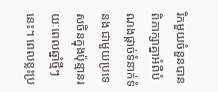រិកមួយចំនួនបានពិភាក្សាគ្នាអំពីបំណងផ្តាច់ទំនាក់ទំនង ជាមួយប្រទេសចិនក្នុងប៉ុន្មានរយៈពេលឆ្នាំថ្មីៗនេះ។ ពេលខ្លះប្រ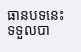ធានបទនេះ ទទួលបា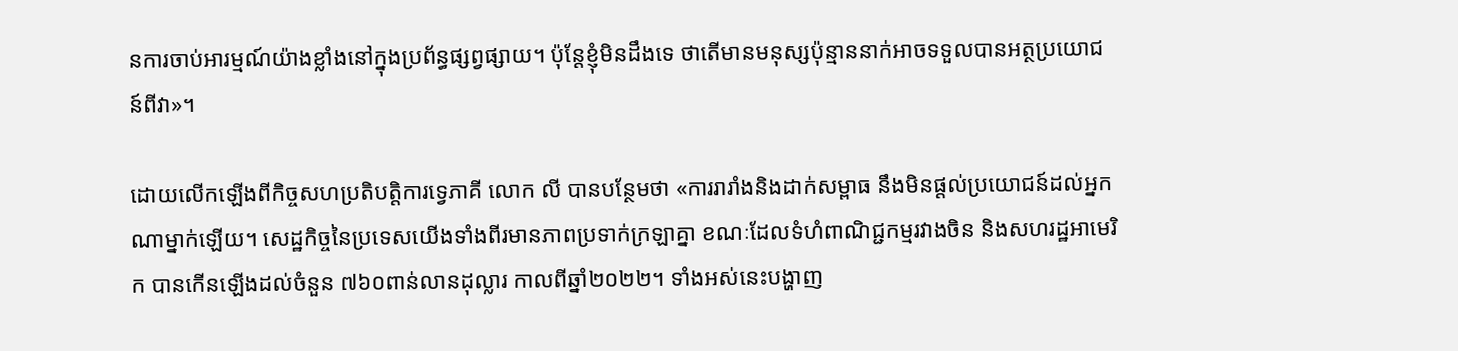នការចាប់អារម្មណ៍យ៉ាងខ្លាំងនៅក្នុងប្រព័ន្ធផ្សព្វផ្សាយ។ ប៉ុន្តែខ្ញុំមិនដឹងទេ ថាតើមានមនុស្សប៉ុន្មាននាក់អាចទទួលបានអត្ថប្រយោជន៍ពីវា»។

ដោយលើកឡើងពីកិច្ចសហប្រតិបត្តិការទ្វេភាគី លោក លី បានបន្ថែមថា «ការរារាំងនិងដាក់សម្ពាធ នឹងមិនផ្តល់ប្រយោជន៍ដល់អ្នកណាម្នាក់ឡើយ។ សេដ្ឋកិច្ចនៃប្រទេសយើងទាំងពីរមានភាពប្រទាក់ក្រឡាគ្នា ខណៈដែលទំហំពាណិជ្ជកម្មរវាងចិន និងសហរដ្ឋអាមេរិក បានកើនឡើងដល់ចំនួន ៧៦០ពាន់លានដុល្លារ កាលពីឆ្នាំ២០២២។ ទាំងអស់នេះបង្ហាញ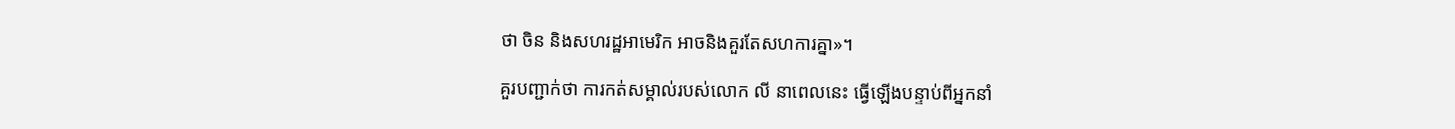ថា ចិន និងសហរដ្ឋអាមេរិក អាចនិងគួរតែសហការគ្នា»។

គួរបញ្ជាក់ថា ការកត់សម្គាល់របស់លោក លី នាពេលនេះ ធ្វើឡើងបន្ទាប់ពីអ្នកនាំ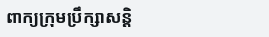ពាក្យក្រុមប្រឹក្សាសន្តិ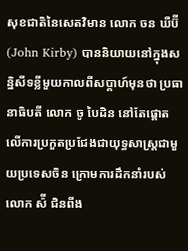សុខជាតិនៃសេតវិមាន លោក ចន ឃឺប៊ី (John Kirby) បាននិយាយនៅក្នុងសន្និសីទខ្លីមួយកាលពីសប្តាហ៍មុនថា ប្រធានាធិបតី លោក ចូ បៃដិន នៅតែផ្តោតលើការប្រកួតប្រជែងជាយុទ្ធសាស្ត្រជាមួយប្រទេសចិន ក្រោមការដឹកនាំរបស់លោក ស៉ី ជិនពីង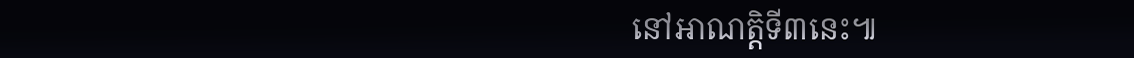នៅអាណត្តិទី៣នេះ៕